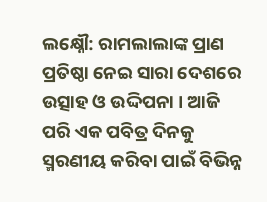ଲକ୍ଷ୍ନୌ: ରାମଲାଲାଙ୍କ ପ୍ରାଣ ପ୍ରତିଷ୍ଠା ନେଇ ସାରା ଦେଶରେ ଉତ୍ସାହ ଓ ଉଦ୍ଦିପନା । ଆଜି ପରି ଏକ ପବିତ୍ର ଦିନକୁ ସ୍ମରଣୀୟ କରିବା ପାଇଁ ବିଭିନ୍ନ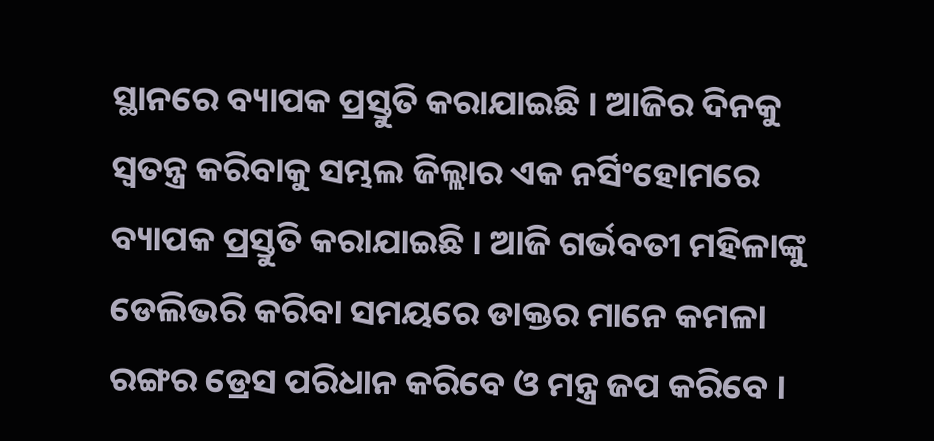ସ୍ଥାନରେ ବ୍ୟାପକ ପ୍ରସ୍ତୁତି କରାଯାଇଛି । ଆଜିର ଦିନକୁ ସ୍ବତନ୍ତ୍ର କରିବାକୁ ସମ୍ଭଲ ଜିଲ୍ଲାର ଏକ ନର୍ସିଂହୋମରେ ବ୍ୟାପକ ପ୍ରସ୍ତୁତି କରାଯାଇଛି । ଆଜି ଗର୍ଭବତୀ ମହିଳାଙ୍କୁ ଡେଲିଭରି କରିବା ସମୟରେ ଡାକ୍ତର ମାନେ କମଳା ରଙ୍ଗର ଡ୍ରେସ ପରିଧାନ କରିବେ ଓ ମନ୍ତ୍ର ଜପ କରିବେ ।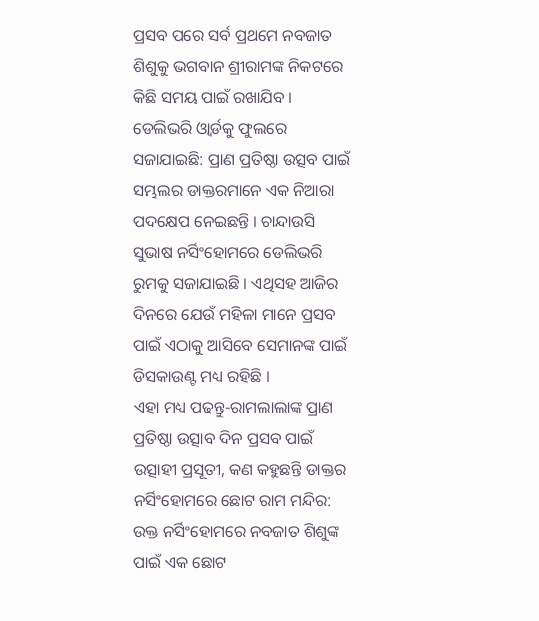ପ୍ରସବ ପରେ ସର୍ବ ପ୍ରଥମେ ନବଜାତ ଶିଶୁକୁ ଭଗବାନ ଶ୍ରୀରାମଙ୍କ ନିକଟରେ କିଛି ସମୟ ପାଇଁ ରଖାଯିବ ।
ଡେଲିଭରି ଓ୍ବାର୍ଡକୁ ଫୁଲରେ ସଜାଯାଇଛି: ପ୍ରାଣ ପ୍ରତିଷ୍ଠା ଉତ୍ସବ ପାଇଁ ସମ୍ଭଲର ଡାକ୍ତରମାନେ ଏକ ନିଆରା ପଦକ୍ଷେପ ନେଇଛନ୍ତି । ଚାନ୍ଦାଉସି ସୁଭାଷ ନର୍ସିଂହୋମରେ ଡେଲିଭରି ରୁମକୁ ସଜାଯାଇଛି । ଏଥିସହ ଆଜିର ଦିନରେ ଯେଉଁ ମହିଳା ମାନେ ପ୍ରସବ ପାଇଁ ଏଠାକୁ ଆସିବେ ସେମାନଙ୍କ ପାଇଁ ଡିସକାଉଣ୍ଟ ମଧ୍ୟ ରହିଛି ।
ଏହା ମଧ୍ୟ ପଢନ୍ତୁ-ରାମଲାଲାଙ୍କ ପ୍ରାଣ ପ୍ରତିଷ୍ଠା ଉତ୍ସାବ ଦିନ ପ୍ରସବ ପାଇଁ ଉତ୍ସାହୀ ପ୍ରସୂତୀ, କଣ କହୁଛନ୍ତି ଡାକ୍ତର
ନର୍ସିଂହୋମରେ ଛୋଟ ରାମ ମନ୍ଦିର: ଉକ୍ତ ନର୍ସିଂହୋମରେ ନବଜାତ ଶିଶୁଙ୍କ ପାଇଁ ଏକ ଛୋଟ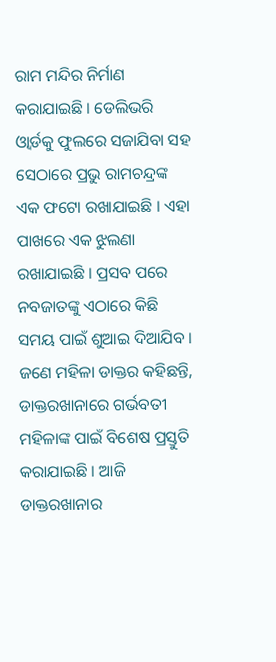ରାମ ମନ୍ଦିର ନିର୍ମାଣ କରାଯାଇଛି । ଡେଲିଭରି ଓ୍ବାର୍ଡକୁ ଫୁଲରେ ସଜାଯିବା ସହ ସେଠାରେ ପ୍ରଭୁ ରାମଚନ୍ଦ୍ରଙ୍କ ଏକ ଫଟୋ ରଖାଯାଇଛି । ଏହା ପାଖରେ ଏକ ଝୁଲଣା ରଖାଯାଇଛି । ପ୍ରସବ ପରେ ନବଜାତଙ୍କୁ ଏଠାରେ କିଛି ସମୟ ପାଇଁ ଶୁଆଇ ଦିଆଯିବ । ଜଣେ ମହିଳା ଡାକ୍ତର କହିଛନ୍ତି, ଡାକ୍ତରଖାନାରେ ଗର୍ଭବତୀ ମହିଳାଙ୍କ ପାଇଁ ବିଶେଷ ପ୍ରସ୍ତୁତି କରାଯାଇଛି । ଆଜି ଡାକ୍ତରଖାନାର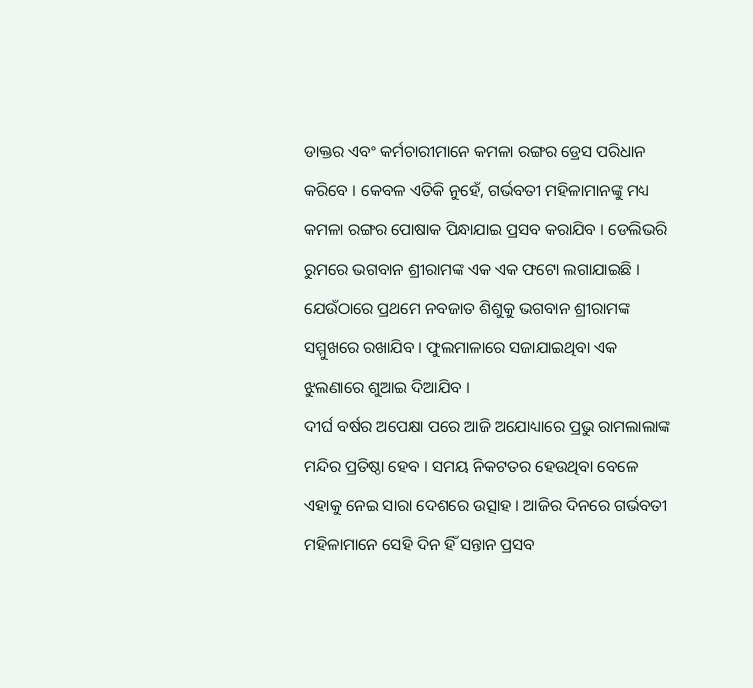ଡାକ୍ତର ଏବଂ କର୍ମଚାରୀମାନେ କମଳା ରଙ୍ଗର ଡ୍ରେସ ପରିଧାନ କରିବେ । କେବଳ ଏତିକି ନୁହେଁ, ଗର୍ଭବତୀ ମହିଳାମାନଙ୍କୁ ମଧ୍ୟ କମଳା ରଙ୍ଗର ପୋଷାକ ପିନ୍ଧାଯାଇ ପ୍ରସବ କରାଯିବ । ଡେଲିଭରି ରୁମରେ ଭଗବାନ ଶ୍ରୀରାମଙ୍କ ଏକ ଏକ ଫଟୋ ଲଗାଯାଇଛି । ଯେଉଁଠାରେ ପ୍ରଥମେ ନବଜାତ ଶିଶୁକୁ ଭଗବାନ ଶ୍ରୀରାମଙ୍କ ସମ୍ମୁଖରେ ରଖାଯିବ । ଫୁଲମାଳାରେ ସଜାଯାଇଥିବା ଏକ ଝୁଲଣାରେ ଶୁଆଇ ଦିଆଯିବ ।
ଦୀର୍ଘ ବର୍ଷର ଅପେକ୍ଷା ପରେ ଆଜି ଅଯୋଧ୍ୟାରେ ପ୍ରଭୁ ରାମଲାଲାଙ୍କ ମନ୍ଦିର ପ୍ରତିଷ୍ଠା ହେବ । ସମୟ ନିକଟତର ହେଉଥିବା ବେଳେ ଏହାକୁ ନେଇ ସାରା ଦେଶରେ ଉତ୍ସାହ । ଆଜିର ଦିନରେ ଗର୍ଭବତୀ ମହିଳାମାନେ ସେହି ଦିନ ହିଁ ସନ୍ତାନ ପ୍ରସବ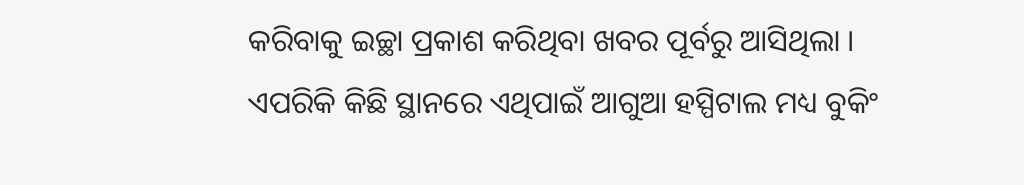କରିବାକୁ ଇଚ୍ଛା ପ୍ରକାଶ କରିଥିବା ଖବର ପୂର୍ବରୁ ଆସିଥିଲା । ଏପରିକି କିଛି ସ୍ଥାନରେ ଏଥିପାଇଁ ଆଗୁଆ ହସ୍ପିଟାଲ ମଧ୍ୟ ବୁକିଂ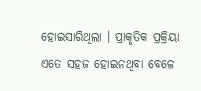ହୋଇସାରିଥିଲା । ପ୍ରାକୃତିକ ପ୍ରକ୍ରିୟା ଏତେ ସହଜ ହୋଇନଥିବା ବେଳେ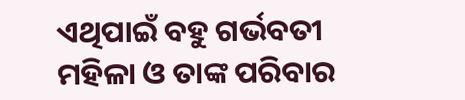ଏଥିପାଇଁ ବହୁ ଗର୍ଭବତୀ ମହିଳା ଓ ତାଙ୍କ ପରିବାର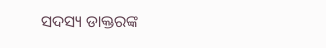ସଦସ୍ୟ ଡାକ୍ତରଙ୍କ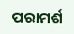ପରାମର୍ଶ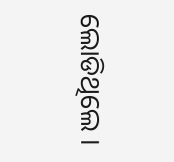ଲୋଡିଥିଲେ ।